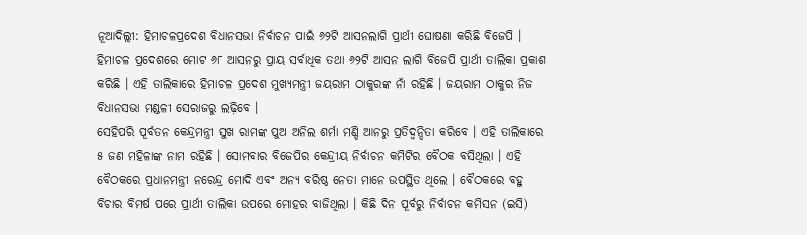ନୂଆଦିଲ୍ଲୀ: ହିମାଚଳପ୍ରଦେଶ ବିଧାନସଭା ନିର୍ବାଚନ ପାଇଁ ୬୨ଟି ଆସନଲାଗି ପ୍ରାର୍ଥୀ ଘୋଷଣା କରିଛି ବିଜେପି । ହିମାଚଳ ପ୍ରଦେଶରେ ମୋଟ ୬୮ ଆସନରୁ ପ୍ରାୟ ସର୍ବାଧିକ ତଥା ୬୨ଟି ଆସନ ଲାଗି ବିଜେପି ପ୍ରାର୍ଥୀ ତାଲିକା ପ୍ରକାଶ କରିଛି । ଏହି ତାଲିକାରେ ହିମାଚଳ ପ୍ରଦେଶ ମୁଖ୍ୟମନ୍ତ୍ରୀ ଜୟରାମ ଠାକୁରଙ୍କ ନାଁ ରହିଛି । ଜୟରାମ ଠାକୁର ନିଜ ବିଧାନସଭା ମଣ୍ଡଳୀ ସେରାଜରୁ ଲଢ଼ିବେ ।
ସେହିପରି ପୂର୍ବତନ କେନ୍ଦ୍ରମନ୍ତ୍ରୀ ସୁଖ ରାମଙ୍କ ପୁଅ ଅନିଲ ଶର୍ମା ମଣ୍ଡି ଆନରୁ ପ୍ରତିଦ୍ୱନ୍ଦିତା କରିବେ । ଏହି ତାଲିକାରେ ୫ ଜଣ ମହିଳାଙ୍କ ନାମ ରହିଛି । ସୋମବାର ବିଜେପିର କେନ୍ଦ୍ରୀୟ ନିର୍ବାଚନ କମିଟିର ବୈଠକ ବସିଥିଲା । ଏହି ବୈଠକରେ ପ୍ରଧାନମନ୍ତ୍ରୀ ନରେନ୍ଦ୍ର ମୋଦି ଏବଂ ଅନ୍ୟ ବରିଷ୍ଠ ନେତା ମାନେ ଉପସ୍ଥିତ ଥିଲେ । ବୈଠକରେ ବହୁ ବିଚାର ବିମର୍ଷ ପରେ ପ୍ରାର୍ଥୀ ତାଲିକା ଉପରେ ମୋହର ବାଜିଥିଲା । କିଛି ଦିନ ପୂର୍ବରୁ ନିର୍ବାଚନ କମିସନ (ଇସି)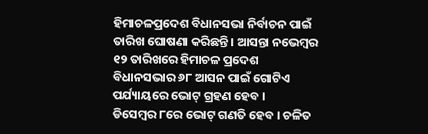ହିମାଚଳପ୍ରଦେଶ ବିଧାନସଭା ନିର୍ବାଚନ ପାଇଁ ତାରିଖ ଘୋଷଣା କରିଛନ୍ତି । ଆସନ୍ତା ନଭେମ୍ବର ୧୨ ତାରିଖରେ ହିମାଚଳ ପ୍ରଦେଶ ବିଧାନସଭାର ୬୮ ଆସନ ପାଇଁ ଗୋଟିଏ ପର୍ଯ୍ୟାୟରେ ଭୋଟ୍ ଗ୍ରହଣ ହେବ ।
ଡିସେମ୍ବର ୮ରେ ଭୋଟ୍ ଗଣତି ହେବ । ଚଳିତ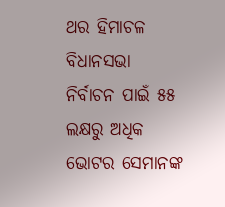ଥର ହିମାଚଳ ବିଧାନସଭା ନିର୍ବାଚନ ପାଇଁ ୫୫ ଲକ୍ଷରୁ ଅଧିକ ଭୋଟର ସେମାନଙ୍କ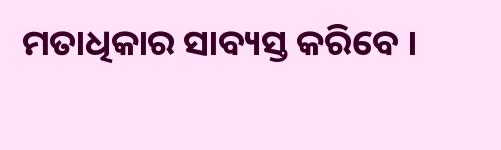ମତାଧିକାର ସାବ୍ୟସ୍ତ କରିବେ ।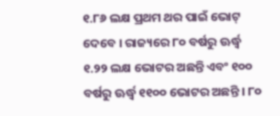୧.୮୬ ଲକ୍ଷ ପ୍ରଥମ ଥର ପାଇଁ ଭୋଟ୍ ଦେବେ । ରାଜ୍ୟରେ ୮୦ ବର୍ଷରୁ ଊର୍ଦ୍ଧ୍ୱ ୧.୨୨ ଲକ୍ଷ ଭୋଟର ଅଛନ୍ତି ଏବଂ ୧୦୦ ବର୍ଷରୁ ଊର୍ଦ୍ଧ୍ୱ ୧୧୦୦ ଭୋଟର ଅଛନ୍ତି । ୮୦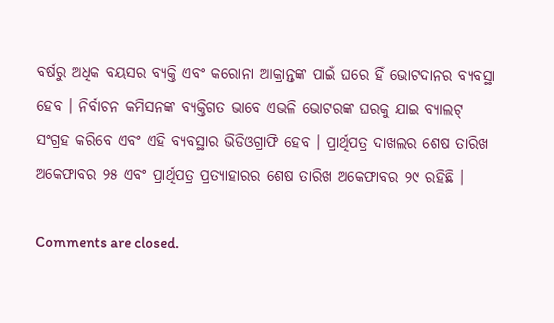ବର୍ଷରୁ ଅଧିକ ବୟସର ବ୍ୟକ୍ତି ଏବଂ କରୋନା ଆକ୍ରାନ୍ତଙ୍କ ପାଇଁ ଘରେ ହିଁ ଭୋଟଦାନର ବ୍ୟବସ୍ଥା ହେବ । ନିର୍ବାଚନ କମିସନଙ୍କ ବ୍ୟକ୍ତିଗତ ଭାବେ ଏଭଳି ଭୋଟରଙ୍କ ଘରକୁ ଯାଇ ବ୍ୟାଲଟ୍ ସଂଗ୍ରହ କରିବେ ଏବଂ ଏହି ବ୍ୟବସ୍ଥାର ଭିଡିଓଗ୍ରାଫି ହେବ । ପ୍ରାର୍ଥିପତ୍ର ଦାଖଲର ଶେଷ ତାରିଖ ଅକେଫାବର ୨୫ ଏବଂ ପ୍ରାର୍ଥିପତ୍ର ପ୍ରତ୍ୟାହାରର ଶେଷ ତାରିଖ ଅକେଫାବର ୨୯ ରହିଛି ।

Comments are closed.